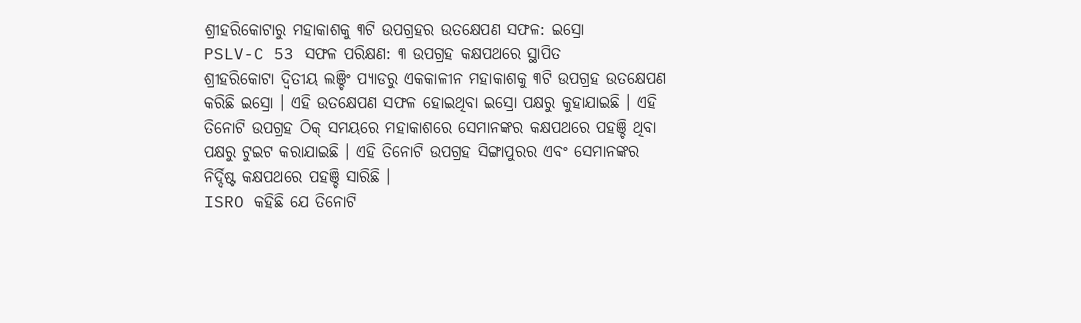ଶ୍ରୀହରିକୋଟାରୁ ମହାକାଶକୁ ୩ଟି ଉପଗ୍ରହର ଉତକ୍ଷେପଣ ସଫଳ: ଇସ୍ରୋ
PSLV-C 53 ସଫଳ ପରିକ୍ଷଣ: ୩ ଉପଗ୍ରହ କକ୍ଷପଥରେ ସ୍ଥାପିତ
ଶ୍ରୀହରିକୋଟା ଦ୍ୱିତୀୟ ଲଞ୍ଚିଂ ପ୍ୟାଡରୁ ଏକକାଳୀନ ମହାକାଶକୁ ୩ଟି ଉପଗ୍ରହ ଉତକ୍ଷେପଣ କରିଛି ଇସ୍ରୋ । ଏହି ଉତକ୍ଷେପଣ ସଫଳ ହୋଇଥିବା ଇସ୍ରୋ ପକ୍ଷରୁ କୁହାଯାଇଛି । ଏହି ତିନୋଟି ଉପଗ୍ରହ ଠିକ୍ ସମୟରେ ମହାକାଶରେ ସେମାନଙ୍କର କକ୍ଷପଥରେ ପହଞ୍ଚି ଥିବା ପକ୍ଷରୁ ଟୁଇଟ କରାଯାଇଛି । ଏହି ତିନୋଟି ଉପଗ୍ରହ ସିଙ୍ଗାପୁରର ଏବଂ ସେମାନଙ୍କର ନିର୍ଦ୍ଦିଷ୍ଟ କକ୍ଷପଥରେ ପହଞ୍ଚି ସାରିଛି ।
ISRO କହିଛି ଯେ ତିନୋଟି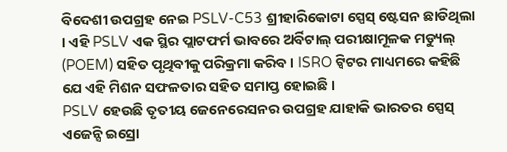ବିଦେଶୀ ଉପଗ୍ରହ ନେଇ PSLV-C53 ଶ୍ରୀହାରିକୋଟା ସ୍ପେସ୍ ଷ୍ଟେସନ ଛାଡିଥିଲା । ଏହି PSLV ଏକ ସ୍ଥିର ପ୍ଲାଟଫର୍ମ ଭାବରେ ଅର୍ବିଟାଲ୍ ପରୀକ୍ଷାମୂଳକ ମଡ୍ୟୁଲ୍ (POEM) ସହିତ ପୃଥିବୀକୁ ପରିକ୍ରମା କରିବ । ISRO ଟ୍ୱିଟର ମାଧ୍ୟମରେ କହିଛି ଯେ ଏହି ମିଶନ ସଫଳତାର ସହିତ ସମାପ୍ତ ହୋଇଛି ।
PSLV ହେଉଛି ତୃତୀୟ ଜେନେରେସନର ଉପଗ୍ରହ ଯାହାକି ଭାରତର ସ୍ପେସ୍ ଏଜେନ୍ସି ଇସ୍ରୋ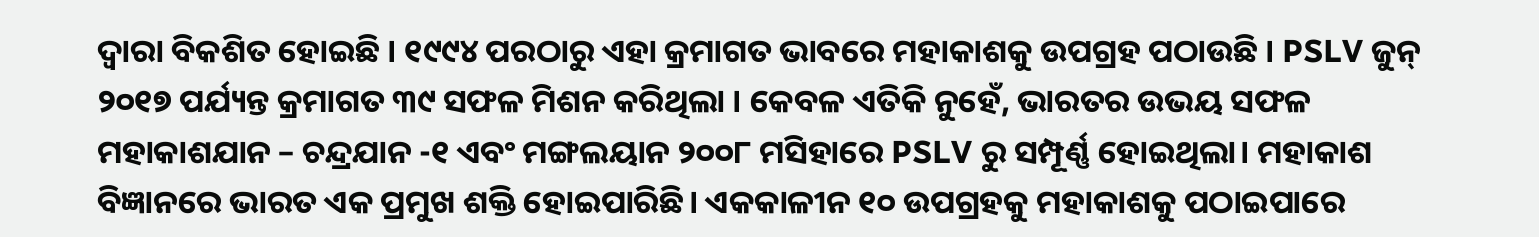ଦ୍ୱାରା ବିକଶିତ ହୋଇଛି । ୧୯୯୪ ପରଠାରୁ ଏହା କ୍ରମାଗତ ଭାବରେ ମହାକାଶକୁ ଉପଗ୍ରହ ପଠାଉଛି । PSLV ଜୁନ୍ ୨୦୧୭ ପର୍ଯ୍ୟନ୍ତ କ୍ରମାଗତ ୩୯ ସଫଳ ମିଶନ କରିଥିଲା । କେବଳ ଏତିକି ନୁହେଁ, ଭାରତର ଉଭୟ ସଫଳ ମହାକାଶଯାନ – ଚନ୍ଦ୍ରଯାନ -୧ ଏବଂ ମଙ୍ଗଲୟାନ ୨୦୦୮ ମସିହାରେ PSLV ରୁ ସମ୍ପୂର୍ଣ୍ଣ ହୋଇଥିଲା। ମହାକାଶ ବିଜ୍ଞାନରେ ଭାରତ ଏକ ପ୍ରମୁଖ ଶକ୍ତି ହୋଇପାରିଛି। ଏକକାଳୀନ ୧୦ ଉପଗ୍ରହକୁ ମହାକାଶକୁ ପଠାଇପାରେ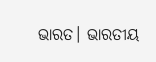ଭାରତ। ଭାରତୀୟ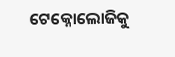ଟେକ୍ନୋଲୋଜିକୁ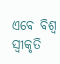ଏବେ ବିଶ୍ବ ସ୍ୱୀକୃତି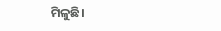ମିଳୁଛି।